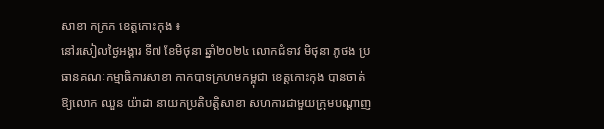សាខា កក្រក ខេត្តកោះកុង ៖
នៅរសៀលថ្ងៃអង្គារ ទី៧ ខែមិថុនា ឆ្នាំ២០២៤ លោកជំទាវ មិថុនា ភូថង ប្រធានគណៈកម្មាធិការសាខា កាកបាទក្រហមកម្ពុជា ខេត្តកោះកុង បានចាត់ឱ្យលោក ឈួន យ៉ាដា នាយកប្រតិបត្តិសាខា សហការជាមួយក្រុមបណ្តាញ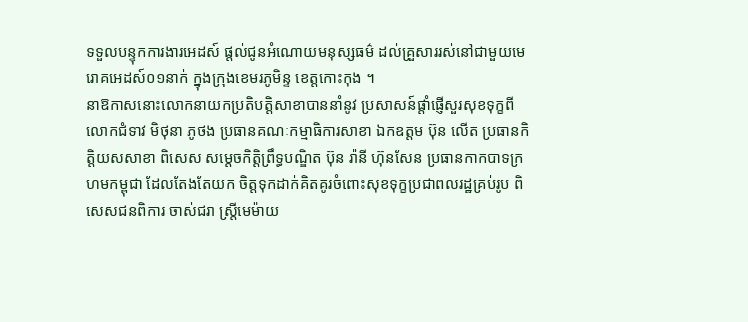ទទួលបន្ទុកការងារអេដស៍ ផ្តល់ជូនអំណោយមនុស្សធម៌ ដល់គ្រួសាររស់នៅជាមួយមេរោគអេដស៍០១នាក់ ក្នុងក្រុងខេមរភូមិន្ទ ខេត្តកោះកុង ។
នាឱកាសនោះលោកនាយកប្រតិបត្តិសាខាបាននាំនូវ ប្រសាសន៍ផ្ដាំផ្ញើសួរសុខទុក្ខពីលោកជំទាវ មិថុនា ភូថង ប្រធានគណៈកម្មាធិការសាខា ឯកឧត្តម ប៊ុន លើត ប្រធានកិត្តិយសសាខា ពិសេស សម្ដេចកិត្តិព្រឹទ្ធបណ្ឌិត ប៊ុន រ៉ានី ហ៊ុនសែន ប្រធានកាកបាទក្រហមកម្ពុជា ដែលតែងតែយក ចិត្តទុកដាក់គិតគូរចំពោះសុខទុក្ខប្រជាពលរដ្ឋគ្រប់រូប ពិសេសជនពិការ ចាស់ជរា ស្ត្រីមេម៉ាយ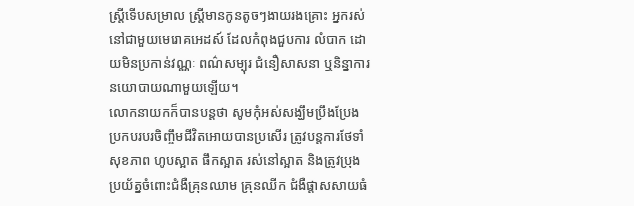ស្ត្រីទើបសម្រាល ស្ត្រីមានកូនតូចៗងាយរងគ្រោះ អ្នករស់នៅជាមួយមេរោគអេដស៍ ដែលកំពុងជួបការ លំបាក ដោយមិនប្រកាន់វណ្ណៈ ពណ៌សម្បុរ ជំនឿសាសនា ឬនិន្នាការនយោបាយណាមួយឡើយ។
លោកនាយកក៏បានបន្តថា សូមកុំអស់សង្ឃឹមប្រឹងប្រែងប្រកបរបរចិញ្ចឹមជីវិតអោយបានប្រសើរ ត្រូវបន្តការថែទាំសុខភាព ហូបស្អាត ផឹកស្អាត រស់នៅស្អាត និងត្រូវប្រុងប្រយ័ត្នចំពោះជំងឺគ្រុនឈាម គ្រុនឈីក ជំងឺផ្តាសសាយធំ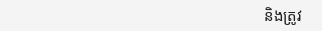និងត្រូវ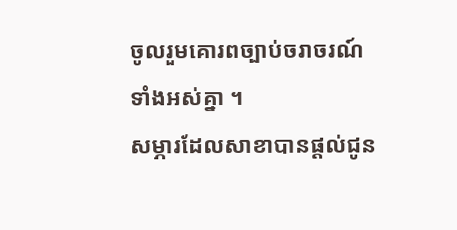ចូលរួមគោរពច្បាប់ចរាចរណ៍ទាំងអស់គ្នា ។
សម្ភារដែលសាខាបានផ្ដល់ជូន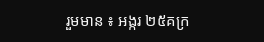រួមមាន ៖ អង្ករ ២៥គក្រ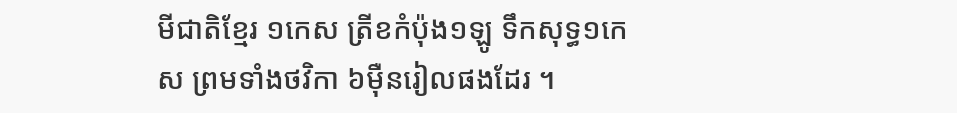មីជាតិខ្មែរ ១កេស ត្រីខកំប៉ុង១ឡូ ទឹកសុទ្ធ១កេស ព្រមទាំងថវិកា ៦ម៉ឺនរៀលផងដែរ ។